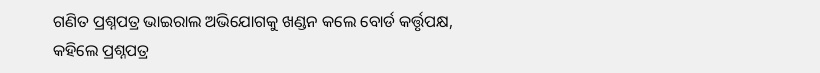ଗଣିତ ପ୍ରଶ୍ନପତ୍ର ଭାଇରାଲ ଅଭିଯୋଗକୁ ଖଣ୍ଡନ କଲେ ବୋର୍ଡ କର୍ତ୍ତୃପକ୍ଷ, କହିଲେ ପ୍ରଶ୍ନପତ୍ର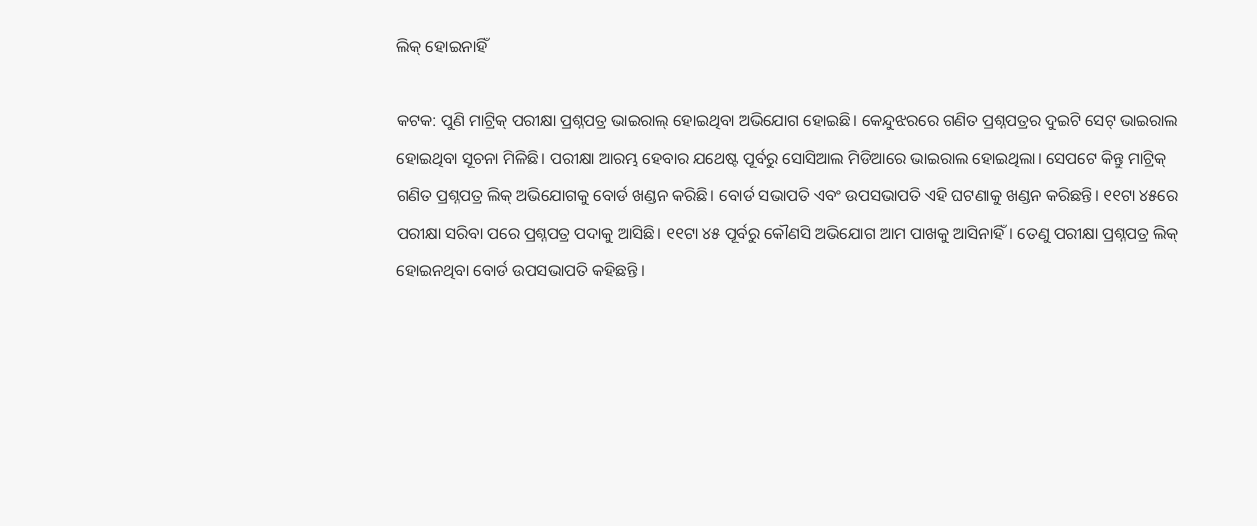ଲିକ୍ ହୋଇନାହିଁ

କଟକ: ପୁଣି ମାଟ୍ରିକ୍ ପରୀକ୍ଷା ପ୍ରଶ୍ନପତ୍ର ଭାଇରାଲ୍ ହୋଇଥିବା ଅଭିଯୋଗ ହୋଇଛି। କେନ୍ଦୁଝରରେ ଗଣିତ ପ୍ରଶ୍ନପତ୍ରର ଦୁଇଟି ସେଟ୍ ଭାଇରାଲ ହୋଇଥିବା ସୂଚନା ମିଳିଛି। ପରୀକ୍ଷା ଆରମ୍ଭ ହେବାର ଯଥେଷ୍ଟ ପୂର୍ବରୁ ସୋସିଆଲ ମିଡିଆରେ ଭାଇରାଲ ହୋଇଥିଲା। ସେପଟେ କିନ୍ତୁ ମାଟ୍ରିକ୍ ଗଣିତ ପ୍ରଶ୍ନପତ୍ର ଲିକ୍ ଅଭିଯୋଗକୁ ବୋର୍ଡ ଖଣ୍ଡନ କରିଛି। ବୋର୍ଡ ସଭାପତି ଏବଂ ଉପସଭାପତି ଏହି ଘଟଣାକୁ ଖଣ୍ଡନ କରିଛନ୍ତି। ୧୧ଟା ୪୫ରେ ପରୀକ୍ଷା ସରିବା ପରେ ପ୍ରଶ୍ନପତ୍ର ପଦାକୁ ଆସିଛି। ୧୧ଟା ୪୫ ପୂର୍ବରୁ କୌଣସି ଅଭିଯୋଗ ଆମ ପାଖକୁ ଆସିନାହିଁ। ତେଣୁ ପରୀକ୍ଷା ପ୍ରଶ୍ନପତ୍ର ଲିକ୍ ହୋଇନଥିବା ବୋର୍ଡ ଉପସଭାପତି କହିଛନ୍ତି ।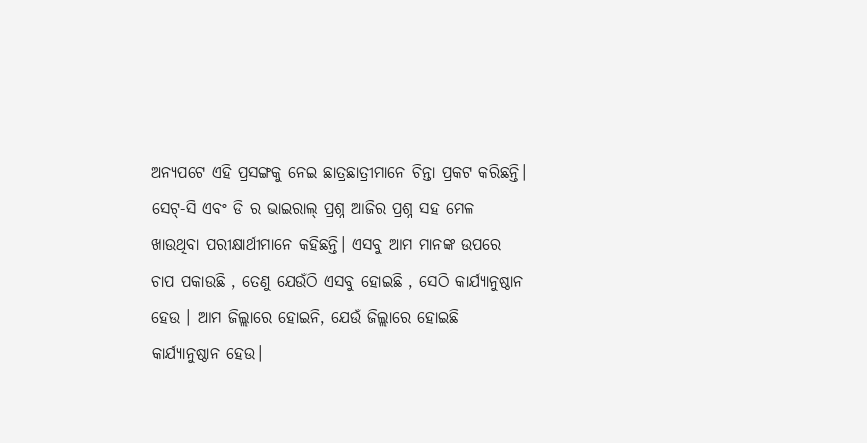ଅନ୍ୟପଟେ ଏହି ପ୍ରସଙ୍ଗକୁ ନେଇ ଛାତ୍ରଛାତ୍ରୀମାନେ ଚିନ୍ତା ପ୍ରକଟ କରିଛନ୍ତି। ସେଟ୍-ସି ଏବଂ ଡି ର ଭାଇରାଲ୍ ପ୍ରଶ୍ନ ଆଜିର ପ୍ରଶ୍ନ ସହ ମେଳ ଖାଉଥିବା ପରୀକ୍ଷାର୍ଥୀମାନେ କହିଛନ୍ତି। ଏସବୁ ଆମ ମାନଙ୍କ ଉପରେ ଚାପ ପକାଉଛି , ତେଣୁ ଯେଉଁଠି ଏସବୁ ହୋଇଛି , ସେଠି କାର୍ଯ୍ୟାନୁଷ୍ଠାନ ହେଉ । ଆମ ଜିଲ୍ଲାରେ ହୋଇନି, ଯେଉଁ ଜିଲ୍ଲାରେ ହୋଇଛି କାର୍ଯ୍ୟାନୁଷ୍ଠାନ ହେଉ।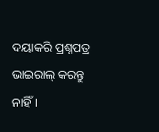ଦୟାକରି ପ୍ରଶ୍ନପତ୍ର ଭାଇରାଲ୍ କରନ୍ତୁ ନାହିଁ।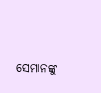ସେମାନଙ୍କୁ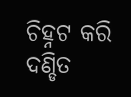ଚିହ୍ନଟ କରି ଦଣ୍ଡିତ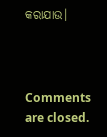କରାଯାଉ।



Comments are closed.